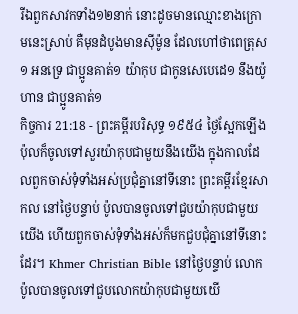រីឯពួកសាវកទាំង១២នាក់ នោះដូចមានឈ្មោះខាងក្រោមនេះស្រាប់ គឺមុនដំបូងមានស៊ីម៉ូន ដែលហៅថាពេត្រុស១ អនទ្រេ ជាប្អូនគាត់១ យ៉ាកុប ជាកូនសេបេដេ១ នឹងយ៉ូហាន ជាប្អូនគាត់១
កិច្ចការ 21:18 - ព្រះគម្ពីរបរិសុទ្ធ ១៩៥៤ ថ្ងៃស្អែកឡើងប៉ុលក៏ចូលទៅសួរយ៉ាកុបជាមួយនឹងយើង ក្នុងកាលដែលពួកចាស់ទុំទាំងអស់ប្រជុំគ្នានៅទីនោះ ព្រះគម្ពីរខ្មែរសាកល នៅថ្ងៃបន្ទាប់ ប៉ូលបានចូលទៅជួបយ៉ាកុបជាមួយយើង ហើយពួកចាស់ទុំទាំងអស់ក៏មកជួបជុំគ្នានៅទីនោះដែរ។ Khmer Christian Bible នៅថ្ងៃបន្ទាប់ លោកប៉ូលបានចូលទៅជួបលោកយ៉ាកុបជាមួយយើ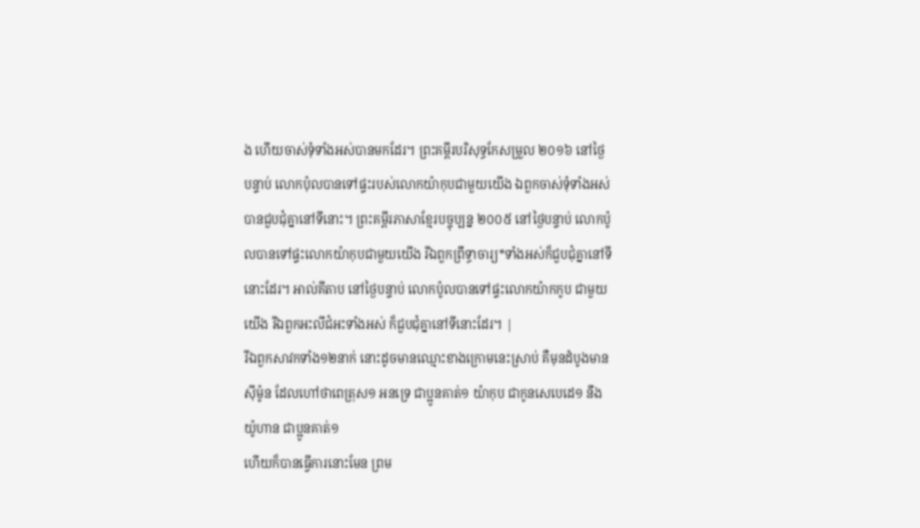ង ហើយចាស់ទុំទាំងអស់បានមកដែរ។ ព្រះគម្ពីរបរិសុទ្ធកែសម្រួល ២០១៦ នៅថ្ងៃបន្ទាប់ លោកប៉ុលបានទៅផ្ទះរបស់លោកយ៉ាកុបជាមួយយើង ឯពួកចាស់ទុំទាំងអស់បានជួបជុំគ្នានៅទីនោះ។ ព្រះគម្ពីរភាសាខ្មែរបច្ចុប្បន្ន ២០០៥ នៅថ្ងៃបន្ទាប់ លោកប៉ូលបានទៅផ្ទះលោកយ៉ាកុបជាមួយយើង រីឯពួកព្រឹទ្ធាចារ្យ*ទាំងអស់ក៏ជួបជុំគ្នានៅទីនោះដែរ។ អាល់គីតាប នៅថ្ងៃបន្ទាប់ លោកប៉ូលបានទៅផ្ទះលោកយ៉ាកកូប ជាមួយយើង រីឯពួកអះលីជំអះទាំងអស់ ក៏ជួបជុំគ្នានៅទីនោះដែរ។ |
រីឯពួកសាវកទាំង១២នាក់ នោះដូចមានឈ្មោះខាងក្រោមនេះស្រាប់ គឺមុនដំបូងមានស៊ីម៉ូន ដែលហៅថាពេត្រុស១ អនទ្រេ ជាប្អូនគាត់១ យ៉ាកុប ជាកូនសេបេដេ១ នឹងយ៉ូហាន ជាប្អូនគាត់១
ហើយក៏បានធ្វើការនោះមែន ព្រម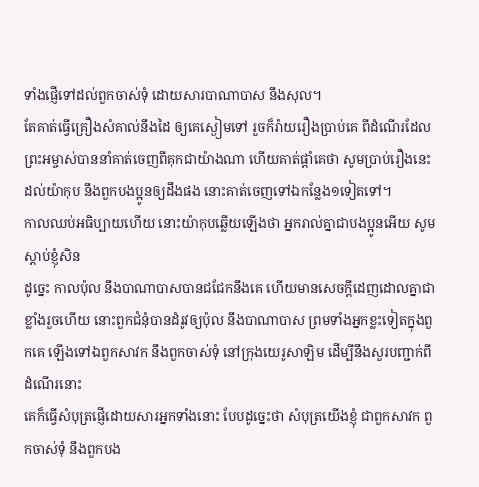ទាំងផ្ញើទៅដល់ពួកចាស់ទុំ ដោយសារបាណាបាស នឹងសុល។
តែគាត់ធ្វើគ្រឿងសំគាល់នឹងដៃ ឲ្យគេស្ងៀមទៅ រួចក៏រ៉ាយរឿងប្រាប់គេ ពីដំណើរដែលព្រះអម្ចាស់បាននាំគាត់ចេញពីគុកជាយ៉ាងណា ហើយគាត់ផ្តាំគេថា សូមប្រាប់រឿងនេះដល់យ៉ាកុប នឹងពួកបងប្អូនឲ្យដឹងផង នោះគាត់ចេញទៅឯកន្លែង១ទៀតទៅ។
កាលឈប់អធិប្បាយហើយ នោះយ៉ាកុបឆ្លើយឡើងថា អ្នករាល់គ្នាជាបងប្អូនអើយ សូមស្តាប់ខ្ញុំសិន
ដូច្នេះ កាលប៉ុល នឹងបាណាបាសបានជជែកនឹងគេ ហើយមានសេចក្ដីដេញដោលគ្នាជាខ្លាំងរួចហើយ នោះពួកជំនុំបានដំរូវឲ្យប៉ុល នឹងបាណាបាស ព្រមទាំងអ្នកខ្លះទៀតក្នុងពួកគេ ឡើងទៅឯពួកសាវក នឹងពួកចាស់ទុំ នៅក្រុងយេរូសាឡិម ដើម្បីនឹងសួរបញ្ជាក់ពីដំណើរនោះ
គេក៏ធ្វើសំបុត្រផ្ញើដោយសារអ្នកទាំងនោះ បែបដូច្នេះថា សំបុត្រយើងខ្ញុំ ជាពួកសាវក ពួកចាស់ទុំ នឹងពួកបង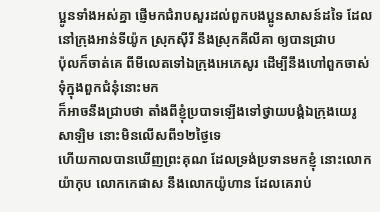ប្អូនទាំងអស់គ្នា ផ្ញើមកជំរាបសួរដល់ពួកបងប្អូនសាសន៍ដទៃ ដែលនៅក្រុងអាន់ទីយ៉ូក ស្រុកស៊ីរី នឹងស្រុកគីលីគា ឲ្យបានជ្រាប
ប៉ុលក៏ចាត់គេ ពីមីលេតទៅឯក្រុងអេភេសូរ ដើម្បីនឹងហៅពួកចាស់ទុំក្នុងពួកជំនុំនោះមក
ក៏អាចនឹងជ្រាបថា តាំងពីខ្ញុំប្របាទឡើងទៅថ្វាយបង្គំឯក្រុងយេរូសាឡិម នោះមិនលើសពី១២ថ្ងៃទេ
ហើយកាលបានឃើញព្រះគុណ ដែលទ្រង់ប្រទានមកខ្ញុំ នោះលោកយ៉ាកុប លោកកេផាស នឹងលោកយ៉ូហាន ដែលគេរាប់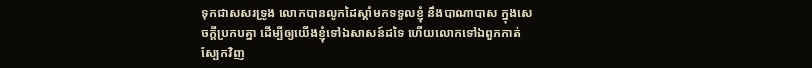ទុកជាសសរទ្រូង លោកបានលូកដៃស្តាំមកទទួលខ្ញុំ នឹងបាណាបាស ក្នុងសេចក្ដីប្រកបគ្នា ដើម្បីឲ្យយើងខ្ញុំទៅឯសាសន៍ដទៃ ហើយលោកទៅឯពួកកាត់ស្បែកវិញ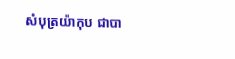សំបុត្រយ៉ាកុប ជាបា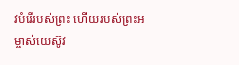វបំរើរបស់ព្រះ ហើយរបស់ព្រះអម្ចាស់យេស៊ូវ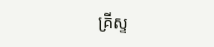គ្រីស្ទ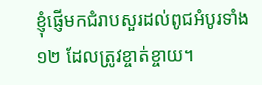ខ្ញុំផ្ញើមកជំរាបសួរដល់ពូជអំបូរទាំង១២ ដែលត្រូវខ្ចាត់ខ្ចាយ។